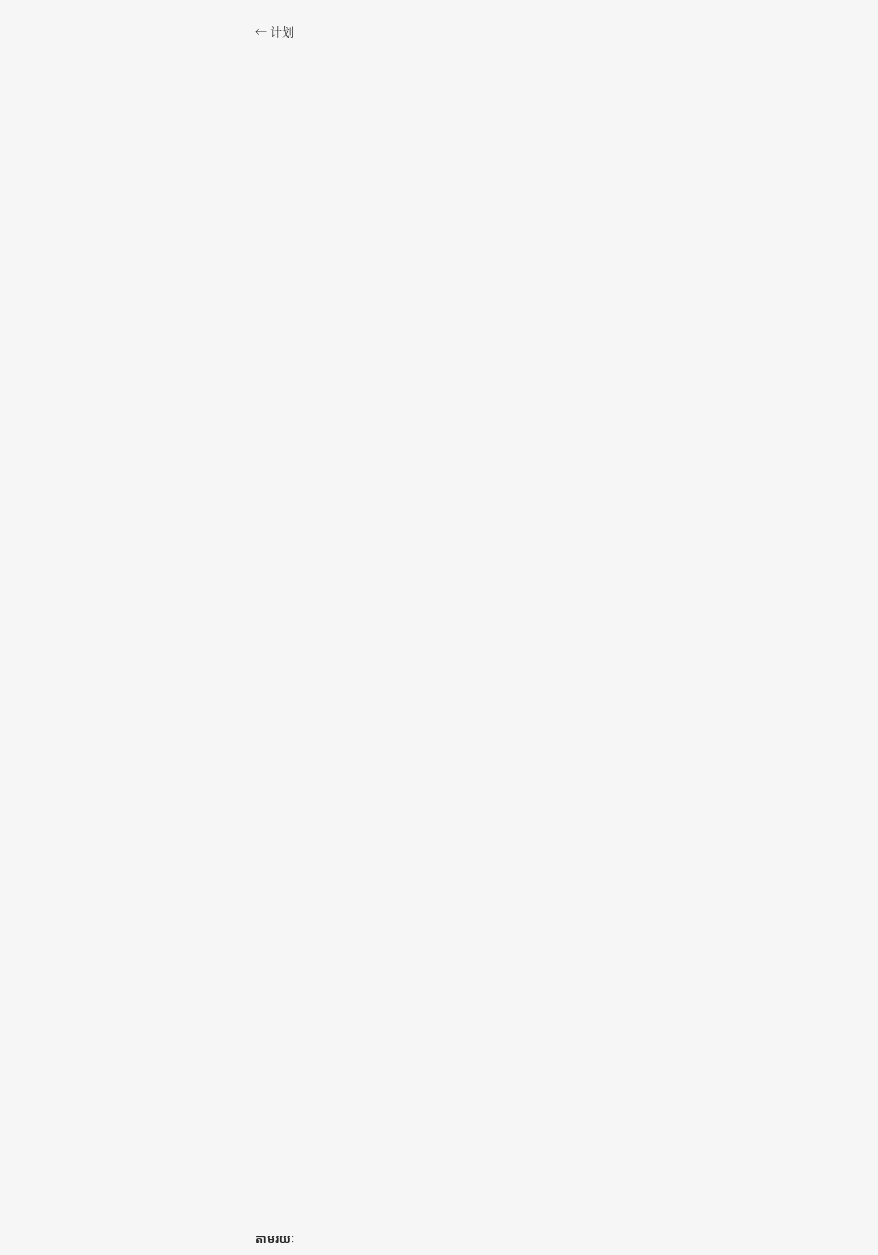← 计划

























































តាមរយៈ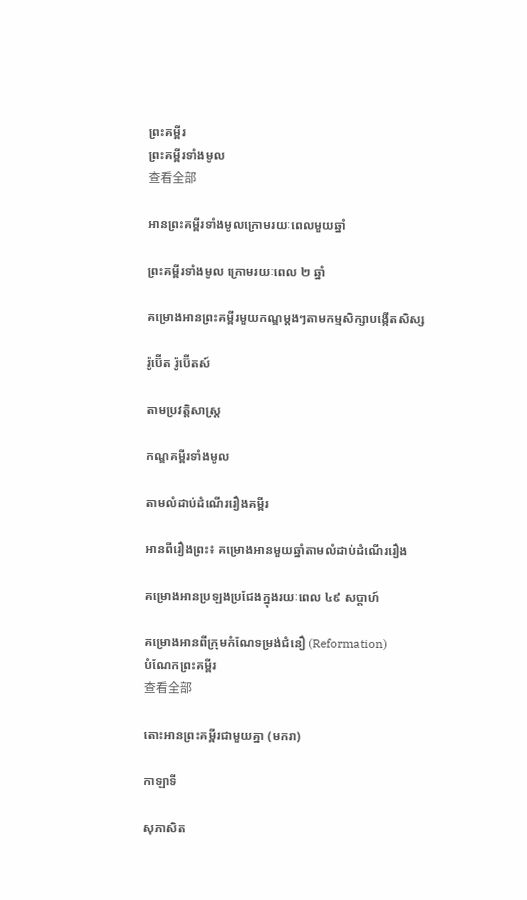ព្រះគម្ពីរ
ព្រះគម្ពីរទាំងមូល
查看全部

អានព្រះគម្ពីរទាំងមូលក្រោមរយៈពេលមួយឆ្នាំ

ព្រះគម្ពីរទាំងមូល ក្រោមរយៈពេល ២ ឆ្នាំ

គម្រោងអានព្រះគម្ពីរមួយកណ្ឌម្ដងៗតាមកម្មសិក្សាបង្កើតសិស្ស

រ៉ូប៊ើត រ៉ូប៊ើតស៍

តាមប្រវត្តិសាស្រ្ត

កណ្ឌគម្ពីរទាំងមូល

តាមលំដាប់ដំណើររឿងគម្ពីរ

អានពីរឿងព្រះ៖ គម្រោងអានមួយឆ្នាំតាមលំដាប់ដំណើររឿង

គម្រោងអានប្រឡងប្រជែងក្នុងរយៈពេល ៤៩ សប្ដាហ៍

គម្រោងអានពីក្រុមកំណែទម្រង់ជំនឿ (Reformation)
បំណែកព្រះគម្ពីរ
查看全部

តោះអានព្រះគម្ពីរជាមួយគ្នា (មករា)

កាឡាទី

សុភាសិត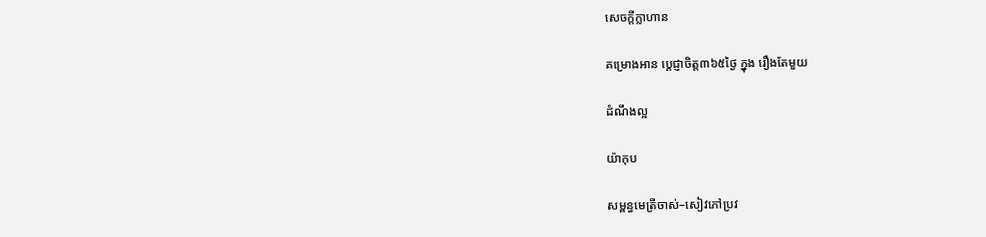សេចក្ដីក្លាហាន

គម្រោងអាន ប្ដេជ្ញាចិត្ត៣៦៥ថ្ងៃ ក្នុង រឿងតែមួយ

ដំណឹងល្អ

យ៉ាកុប

សម្ពន្ធមេត្រីចាស់–សៀវភៅប្រវ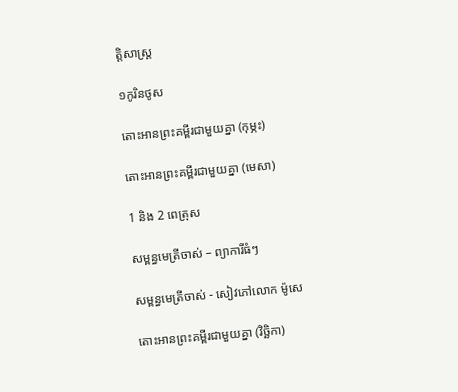ត្តិសាស្ត្រ

១កូរិនថូស

តោះអានព្រះគម្ពីរជាមួយគ្នា (កុម្ភះ)

តោះអានព្រះគម្ពីរជាមួយគ្នា (មេសា)

1 និង 2 ពេត្រុស

សម្ពន្ធមេត្រីចាស់ – ព្យាការីធំៗ

សម្ពន្ធមេត្រីចាស់ - សៀវភៅលោក ម៉ូសេ

តោះអានព្រះគម្ពីរជាមួយគ្នា (វិច្ឆិកា)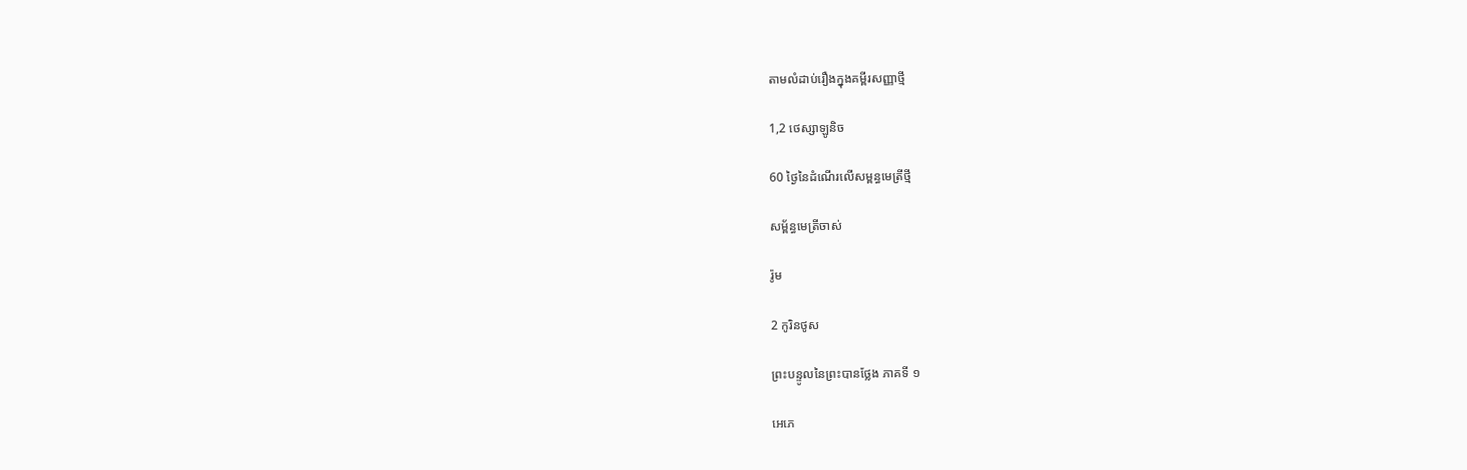តាមលំដាប់រឿងក្នុងគម្ពីរសញ្ញាថ្មី

1,2 ថេស្សាឡូនិច

60 ថ្ងៃនៃដំណើរលើសម្ពន្ធមេត្រីថ្មី

សម្ព័ន្ធមេត្រីចាស់

រ៉ូម

2 កូរិនថូស

ព្រះបន្ទូលនៃព្រះបានថ្លែង ភាគទី ១

អេភេ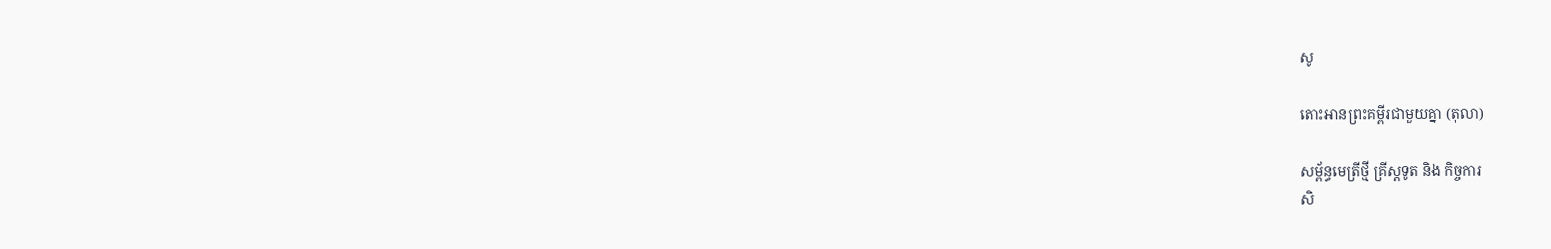សូ

តោះអានព្រះគម្ពីរជាមួយគ្នា (តុលា)

សម្ព័ន្ធមេត្រីថ្មី គ្រីស្តទូត និង កិច្ចការ
សិ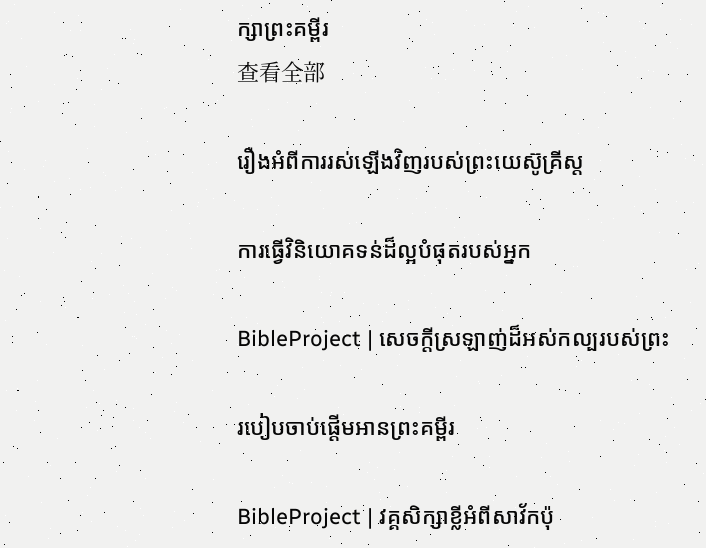ក្សាព្រះគម្ពីរ
查看全部

រឿងអំពីការរស់ឡើងវិញរបស់ព្រះយេស៊ូគ្រីស្ត

ការធ្វើវិនិយោគទន់ដ៏ល្អបំផុតរបស់អ្នក

BibleProject | សេចក្តីស្រឡាញ់ដ៏អស់កល្បរបស់ព្រះ

របៀបចាប់ផ្តើមអានព្រះគម្ពីរ

BibleProject | វគ្គសិក្សាខ្លីអំពីសាវ័កប៉ុ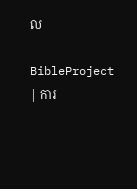ល

BibleProject | ការ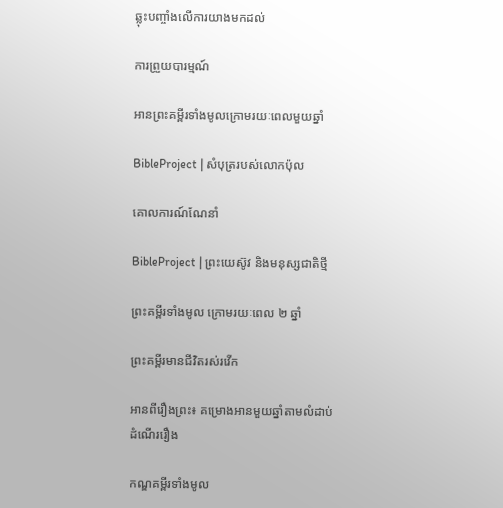ឆ្លុះបញ្ចាំងលើការយាងមកដល់

ការព្រួយបារម្មណ៍

អានព្រះគម្ពីរទាំងមូលក្រោមរយៈពេលមួយឆ្នាំ

BibleProject | សំបុត្ររបស់លោកប៉ុល

គោលការណ៍ណែនាំ

BibleProject | ព្រះយេស៊ូវ និងមនុស្សជាតិថ្មី

ព្រះគម្ពីរទាំងមូល ក្រោមរយៈពេល ២ ឆ្នាំ

ព្រះគម្ពីរមានជីវិតរស់រវើក

អានពីរឿងព្រះ៖ គម្រោងអានមួយឆ្នាំតាមលំដាប់ដំណើររឿង

កណ្ឌគម្ពីរទាំងមូល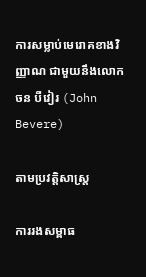ការសម្លាប់មេរោគខាងវិញ្ញាណ ជាមួយនឹងលោក ចន បឺវៀរ (John Bevere)

តាមប្រវត្តិសាស្រ្ត

ការរងសម្ពាធ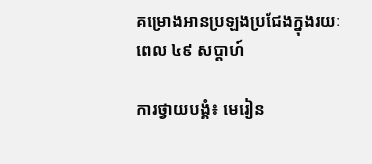គម្រោងអានប្រឡងប្រជែងក្នុងរយៈពេល ៤៩ សប្ដាហ៍

ការថ្វាយបង្គំ៖ មេរៀន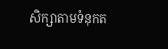សិក្សាតាមទំនុកត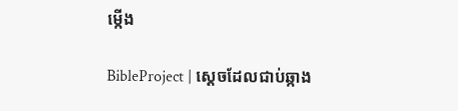ម្កើង

BibleProject | ស្ដេចដែលជាប់ឆ្កាង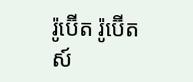រ៉ូប៊ើត រ៉ូប៊ើតស៍